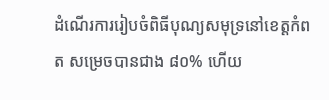ដំណើរការរៀបចំពិធីបុណ្យសមុទ្រនៅខេត្តកំពត សម្រេចបានជាង ៨០% ហើយ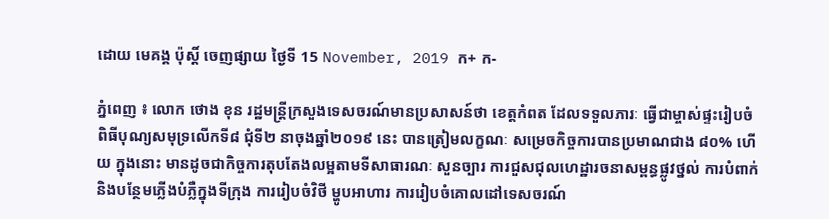ដោយ មេគង្គ ប៉ុស្តិ៍ ចេញផ្សាយ ថ្ងៃទី 15 November, 2019 ក+ ក-

ភ្នំពេញ ៖ លោក ថោង ខុន រដ្ឋមន្ត្រីក្រសួងទេសចរណ៍មានប្រសាសន៍ថា ខេត្តកំពត ដែលទទួលភារៈ ធ្វើជាម្ចាស់ផ្ទះរៀបចំពិធីបុណ្យសមុទ្រលើកទី៨ ជុំទី២ នាចុងឆ្នាំ២០១៩ នេះ បានត្រៀមលក្ខណៈ សម្រេចកិច្ចការបានប្រមាណជាង ៨០% ហើយ ក្នុងនោះ មានដូចជាកិច្ចការតុបតែងលម្អតាមទីសាធារណៈ សួនច្បារ ការជួសជុលហេដ្ឋារចនាសម្ពន្ធផ្លូវថ្នល់ ការបំពាក់ និងបន្ថែមភ្លើងបំភ្លឺក្នុងទីក្រុង ការរៀបចំវិថី ម្ហូបអាហារ ការរៀបចំគោលដៅទេសចរណ៍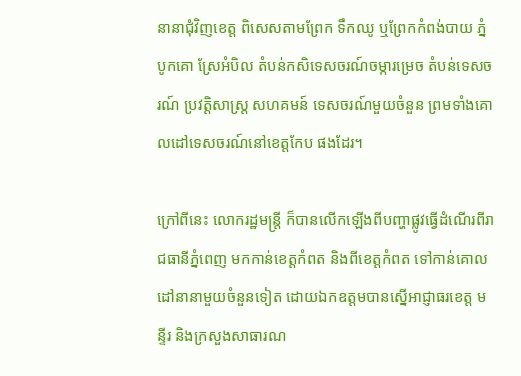នានាជុំវិញខេត្ត ពិសេសតាមព្រែក ទឹកឈូ ឬព្រែកកំពង់បាយ ភ្នំបូកគោ ស្រែអំបិល តំបន់កសិទេសចរណ៍ចម្ការម្រេច តំបន់ទេសចរណ៍ ប្រវត្តិសាស្ត្រ សហគមន៍ ទេសចរណ៍មួយចំនួន ព្រមទាំងគោលដៅទេសចរណ៍នៅខេត្តកែប ផងដែរ។

ក្រៅពីនេះ លោករដ្ឋមន្ត្រី ក៏បានលើកឡើងពីបញ្ហាផ្លូវធ្វើដំណើរពីរាជធានីភ្នំពេញ មកកាន់ខេត្តកំពត និងពីខេត្តកំពត ទៅកាន់គោលដៅនានាមួយចំនួនទៀត ដោយឯកឧត្តមបានស្នើអាជ្ញាធរខេត្ត មន្ទីរ និងក្រសួងសាធារណ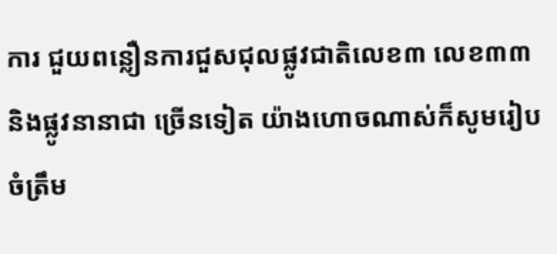ការ ជួយពន្លឿនការជួសជុលផ្លូវជាតិលេខ៣ លេខ៣៣ និងផ្លូវនានាជា ច្រើនទៀត យ៉ាងហោចណាស់ក៏សូមរៀបចំត្រឹម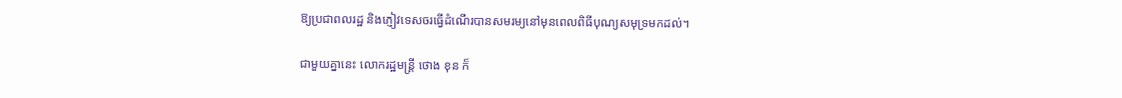ឱ្យប្រជាពលរដ្ឋ និងភ្ញៀវទេសចរធ្វើដំណើរបានសមរម្យនៅមុនពេលពិធីបុណ្យសមុទ្រមកដល់។

ជាមួយគ្នានេះ លោករដ្ឋមន្ត្រី ថោង ខុន ក៏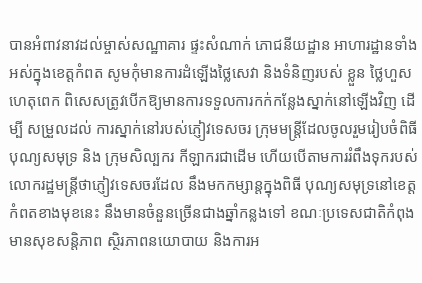បានអំពាវនាវដល់ម្ចាស់សណ្ឋាគារ ផ្ទះសំណាក់ ភោជនីយដ្ឋាន អាហារដ្ឋានទាំងអស់ក្នុងខេត្តកំពត សូមកុំមានការដំឡើងថ្លៃសេវា និងទំនិញរបស់ ខ្លួន ថ្លៃហួសហេតុពេក ពិសេសត្រូវបើកឱ្យមានការទទួលការកក់កន្លែងស្នាក់នៅឡើងវិញ ដើម្បី សម្រួលដល់ ការស្នាក់នៅរបស់ភ្ញៀវទេសចរ ក្រុមមន្ត្រីដែលចូលរួមរៀបចំពិធីបុណ្យសមុទ្រ និង ក្រុមសិល្បករ កីឡាករជាដើម ហើយបើតាមការរំពឹងទុករបស់លោករដ្ឋមន្ត្រីថាភ្ញៀវទេសចរដែល នឹងមកកម្សាន្តក្នុងពិធី បុណ្យសមុទ្រនៅខេត្តកំពតខាងមុខនេះ នឹងមានចំនួនច្រើនជាងឆ្នាំកន្លងទៅ ខណៈប្រទេសជាតិកំពុង មានសុខសន្តិភាព ស្ថិរភាពនយោបាយ និងការអ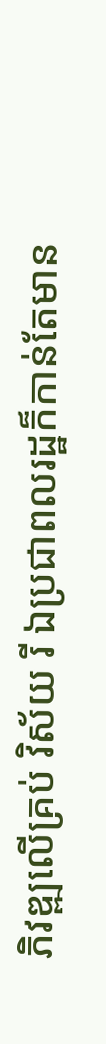ភិវឌ្ឍលើគ្រប់ វិស័យ រី ឯប្រជាពលរដ្ឋក៏កាន់តែមាន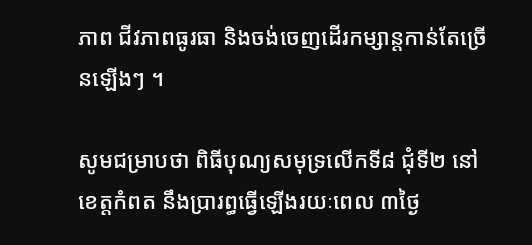ភាព ជីវភាពធូរធា និងចង់ចេញដើរកម្សាន្តកាន់តែច្រើនឡើងៗ ។

សូមជម្រាបថា ពិធីបុណ្យសមុទ្រលើកទី៨ ជុំទី២ នៅខេត្តកំពត នឹងប្រារព្ធធ្វើឡើងរយៈពេល ៣ថ្ងៃ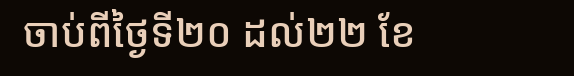ចាប់ពីថ្ងៃទី២០ ដល់២២ ខែ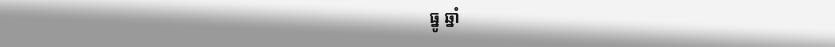ធ្នូ ឆ្នាំ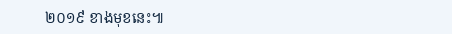២០១៩ ខាងមុខនេះ៕